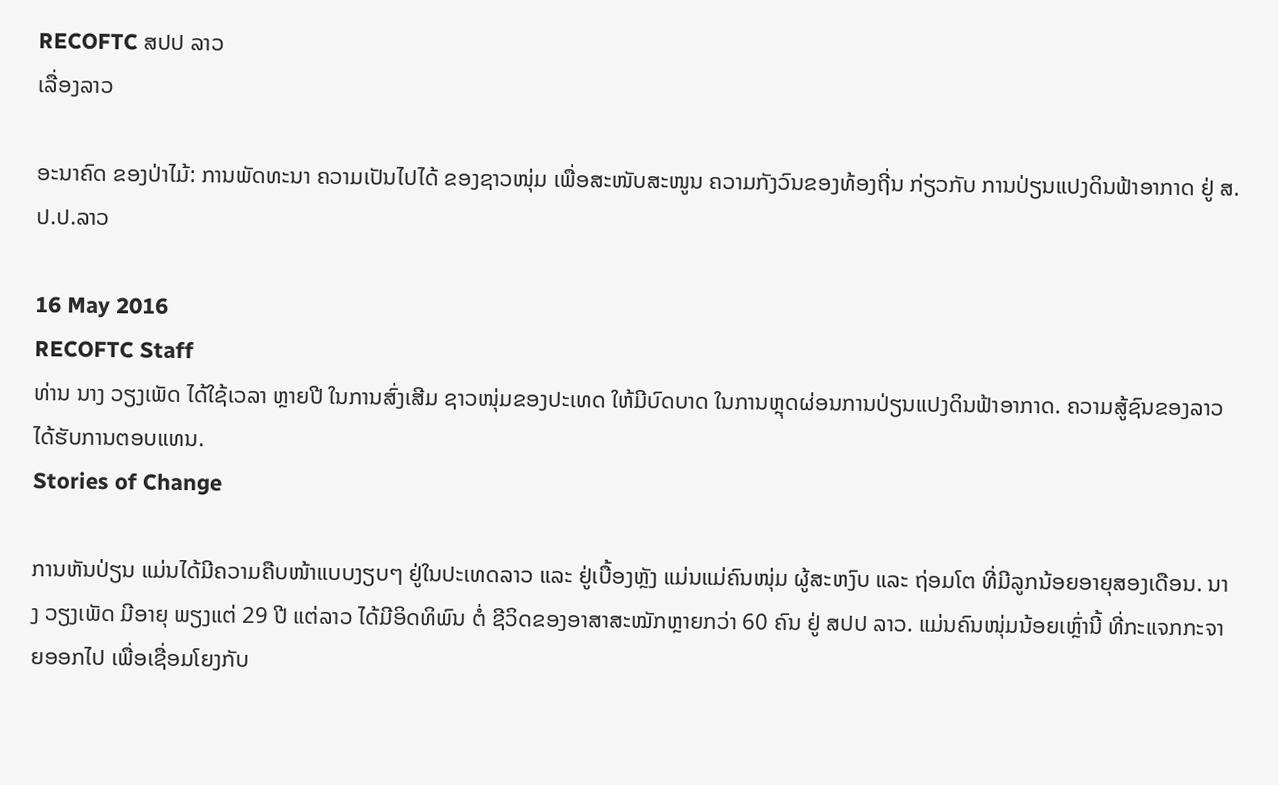RECOFTC ສປປ ລາວ
ເລື່ອງລາວ

ອະນາຄົດ ຂອງປ່າໄມ້: ການພັດທະນາ ຄວາມເປັນໄປໄດ້ ຂອງຊາວໜຸ່ມ ເພື່ອສະໜັບສະໜູນ ຄວາມກັງວົນຂອງທ້ອງຖີ່ນ ກ່ຽວກັບ ການປ່ຽນແປງດິນຟ້າອາກາດ ຢູ່ ສ.ປ.ປ.ລາວ

16 May 2016
RECOFTC Staff
ທ່ານ ນາງ ວຽງເພັດ ໄດ້ໃຊ້ເວລາ ຫຼາຍປີ ໃນການສົ່ງເສີມ ຊາວໜຸ່ມຂອງປະເທດ ໃຫ້ມີບົດບາດ ໃນການຫຼຸດຜ່ອນການປ່ຽນແປງດິນຟ້າອາກາດ. ຄວາມສູ້ຊົນຂອງລາວໄດ້ຮັບການຕອບແທນ.
Stories of Change

ການຫັນປ່ຽນ ແມ່ນໄດ້ມີຄວາມຄືບໜ້າແບບງຽບໆ ຢູ່ໃນປະເທດລາວ ແລະ ຢູ່ເບື້ອງຫຼັງ ແມ່ນແມ່ຄົນໜຸ່ມ ຜູ້ສະຫງົບ ແລະ ຖ່ອມໂຕ ທີ່ມີລູກນ້ອຍອາຍຸສອງເດືອນ. ນາງ ວຽງເພັດ ມີອາຍຸ ພຽງແຕ່ 29 ປີ ແຕ່ລາວ ໄດ້ມີອິດທິພົນ ຕໍ່ ຊີວິດຂອງອາສາສະໝັກຫຼາຍກວ່າ 60 ຄົນ ຢູ່ ສປປ ລາວ. ແມ່ນຄົນໜຸ່ມນ້ອຍເຫຼົ່ານີ້ ທີ່ກະແຈກກະຈາຍອອກໄປ ເພື່ອເຊື່ອມໂຍງກັບ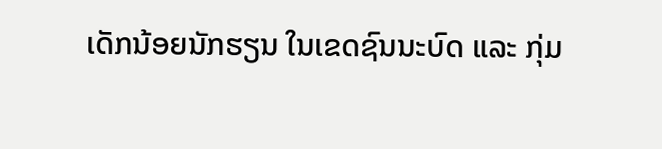ເດັກນ້ອຍນັກຮຽນ ໃນເຂດຊົນນະບົດ ແລະ ກຸ່ມ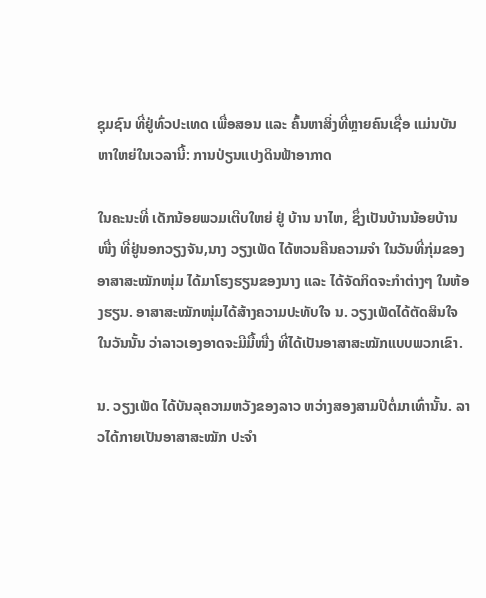ຊຸມຊົນ ທີ່ຢູ່ທົ່ວປະເທດ ເພື່ອສອນ ແລະ ຄົ້ນຫາສິ່ງທີ່ຫຼາຍຄົນເຊື່ອ ແມ່ນບັນຫາໃຫຍ່ໃນເວລານີ້: ການປ່ຽນແປງດິນຟ້າອາກາດ

ໃນຄະນະທີ່ ເດັກນ້ອຍພວມເຕີບໃຫຍ່ ຢູ່ ບ້ານ ນາໄຫ, ຊຶ່ງເປັນບ້ານນ້ອຍບ້ານໜື່ງ ທີ່ຢູ່ນອກວຽງຈັນ,ນາງ ວຽງເພັດ ໄດ້ຫວນຄືນຄວາມຈໍາ ໃນວັນທີ່ກຸ່ມຂອງອາສາສະໝັກໜຸ່ມ ໄດ້ມາໂຮງຮຽນຂອງນາງ ແລະ ໄດ້ຈັດກິດຈະກໍາຕ່າງໆ ໃນຫ້ອງຮຽນ. ອາສາສະໝັກໜຸ່ມໄດ້ສ້າງຄວາມປະທັບໃຈ ນ. ວຽງເພັດໄດ້ຕັດສິນໃຈໃນວັນນັ້ນ ວ່າລາວເອງອາດຈະມີມື້ໜື່ງ ທີ່ໄດ້ເປັນອາສາສະໝັກແບບພວກເຂົາ.

ນ. ວຽງເພັດ ໄດ້ບັນລຸຄວາມຫວັງຂອງລາວ ຫວ່າງສອງສາມປີຕໍ່ມາເທົ່ານັ້ນ. ລາວໄດ້ກາຍເປັນອາສາສະໝັກ ປະຈຳ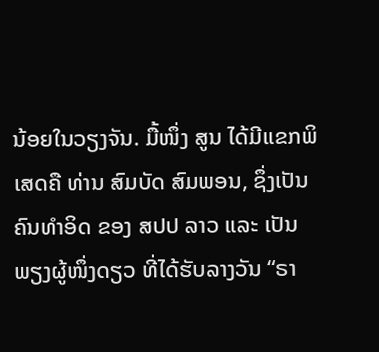ນ້ອຍໃນວຽງຈັນ. ມື້ໜຶ່ງ ສູນ ໄດ້ມີແຂກພິເສດຄື ທ່ານ ສົມບັດ ສົມພອນ, ຊຶ່ງເປັນຄົນທໍາອິດ ຂອງ ສປປ ລາວ ແລະ ເປັນພຽງຜູ້ໜຶ່ງດຽວ ທີ່ໄດ້ຮັບລາງວັນ “ຣາ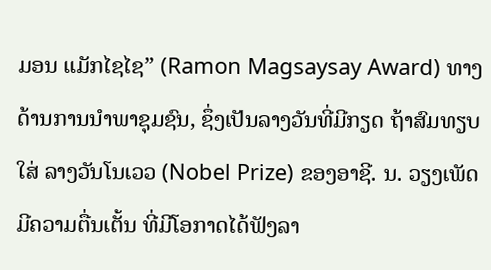ມອນ ແມັກໄຊໄຊ” (Ramon Magsaysay Award) ທາງດ້ານການນໍາພາຊຸມຊົນ, ຊຶ່ງເປັນລາງວັນທີ່ມີກຽດ ຖ້າສົມທຽບໃສ່ ລາງວັນໂນເວວ (Nobel Prize) ຂອງອາຊີ. ນ. ວຽງເພັດ ມີຄວາມຕື່ນເຕັ້ນ ທີ່ມີໂອກາດໄດ້ຟັງລາ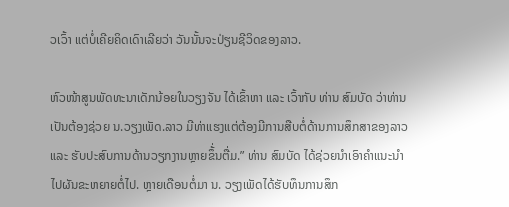ວເວົ້າ ແຕ່ບໍ່ເຄີຍຄິດເດົາເລີຍວ່າ ວັນນັ້ນຈະປ່ຽນຊີວິດຂອງລາວ.

ຫົວໜ້າສູນພັດທະນາເດັກນ້ອຍໃນວຽງຈັນ ໄດ້ເຂົ້າຫາ ແລະ ເວົ້າກັບ ທ່ານ ສົມບັດ ວ່າທ່ານເປັນຕ້ອງຊ່ວຍ ນ.ວຽງເພັດ.ລາວ ມີທ່າແຮງແຕ່ຕ້ອງມີການສືບຕໍ່ດ້ານການສຶກສາຂອງລາວ ແລະ ຮັບປະສົບການດ້ານວຽກງານຫຼາຍຂຶ້່ນຕື່ມ.” ທ່ານ ສົມບັດ ໄດ້ຊ່ວຍນໍາເອົາຄໍາແນະນໍາ ໄປຜັນຂະຫຍາຍຕໍ່ໄປ. ຫຼາຍເດືອນຕໍ່ມາ ນ. ວຽງເພັດໄດ້ຮັບທຶນການສຶກ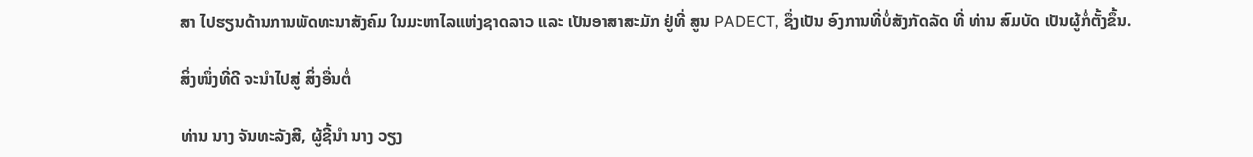ສາ ໄປຮຽນດ້ານການພັດທະນາສັງຄົມ ໃນມະຫາໄລແຫ່ງຊາດລາວ ແລະ ເປັນອາສາສະມັກ ຢູ່ທີ່ ສູນ PADECT, ຊຶ່ງເປັນ ອົງການທີ່ບໍ່ສັງກັດລັດ ທີ່ ທ່ານ ສົມບັດ ເປັນຜູ້ກໍ່ຕັ້ງຂຶ້ນ.

ສິ່ງໜຶ່ງທີ່ດີ ຈະນໍາໄປສູ່ ສິ່ງອື່ນຕໍ່

ທ່ານ ນາງ ຈັນທະລັງສີ, ຜູ້ຊີ້ນຳ ນາງ ວຽງ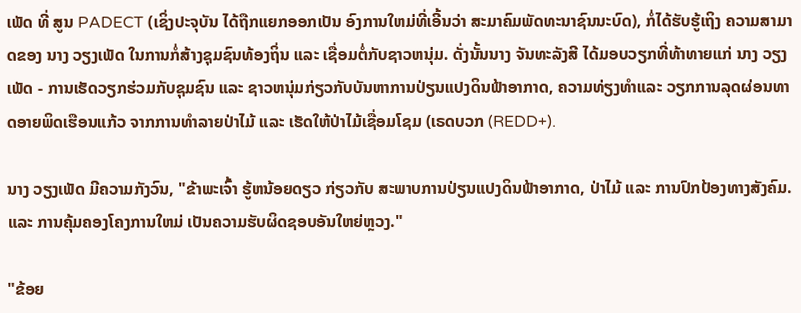ເພັດ ທີ່ ສູນ PADECT (ເຊິ່ງປະຈຸບັນ ໄດ້ຖືກແຍກອອກເປັນ ອົງການໃຫມ່ທີ່ເອີ້ນວ່າ ສະມາຄົມພັດທະນາຊົນນະບົດ), ກໍ່ໄດ້ຮັບຮູ້ເຖິງ ຄວາມສາມາດຂອງ ນາງ ວຽງເພັດ ໃນການກໍ່ສ້າງຊຸມຊົນທ້ອງຖິ່ນ ແລະ ເຊື່ອມຕໍ່ກັບຊາວຫນຸ່ມ. ດັ່ງນັ້ນນາງ ຈັນທະລັງສີ ໄດ້ມອບວຽກທີ່ທ້າທາຍແກ່ ນາງ ວຽງເພັດ - ການເຮັດວຽກຮ່ວມກັບຊຸມຊົນ ແລະ ຊາວຫນຸ່ມກ່ຽວກັບບັນຫາການປ່ຽນແປງດິນຟ້າອາກາດ, ຄວາມທ່ຽງທຳແລະ ວຽກການລຸດຜ່ອນທາດອາຍພິດເຮືອນແກ້ວ ຈາກການທຳລາຍປ່າໄມ້ ແລະ ເຮັດໃຫ້ປ່າໄມ້ເຊື່ອມໂຊມ (ເຣດບວກ (REDD+).

ນາງ ວຽງເພັດ ມີຄວາມກັງວົນ, "ຂ້າພະເຈົ້າ ຮູ້ຫນ້ອຍດຽວ ກ່ຽວກັບ ສະພາບການປ່ຽນແປງດິນຟ້າອາກາດ, ປ່າໄມ້ ແລະ ການປົກປ້ອງທາງສັງຄົມ. ແລະ ການຄຸ້ມຄອງໂຄງການໃຫມ່ ເປັນຄວາມຮັບຜິດຊອບອັນໃຫຍ່ຫຼວງ."

"ຂ້ອຍ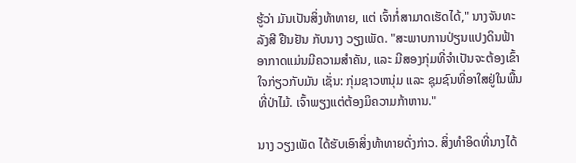ຮູ້ວ່າ ມັນເປັນສິ່ງທ້າທາຍ, ແຕ່ ເຈົ້າກໍ່ສາມາດເຮັດໄດ້," ນາງຈັນທະລັງສີ ຢືນຢັນ ກັບນາງ ວຽງເພັດ. "ສະພາບການປ່ຽນແປງດິນຟ້າອາກາດແມ່ນມີຄວາມສໍາຄັນ, ແລະ ມີສອງກຸ່ມທີ່ຈໍາເປັນຈະຕ້ອງເຂົ້າໃຈກ່ຽວກັບມັນ ເຊັ່ນ: ກຸ່ມຊາວຫນຸ່ມ ແລະ ຊຸມຊົນທີ່ອາໃສຢູ່ໃນພື້ນທີ່ປ່າໄມ້. ເຈົ້າພຽງແຕ່ຕ້ອງມິຄວາມກ້າຫານ."

ນາງ ວຽງເພັດ ໄດ້ຮັບເອົາສິ່ງທ້າທາຍດັ່ງກ່າວ. ສິ່ງທໍາອິດທີ່ນາງໄດ້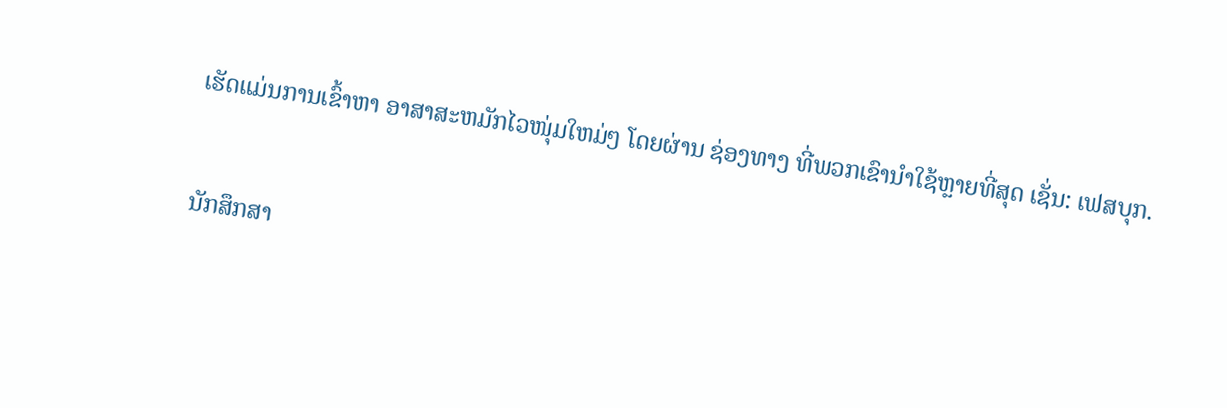ເຮັດແມ່ນການເຂົ້າຫາ ອາສາສະຫມັກໄວໜຸ່ມໃຫມ່ໆ ໂດຍຜ່ານ ຊ່ອງທາງ ທີ່ພວກເຂົານໍາໃຊ້ຫຼາຍທີ່ສຸດ ເຊັ່ນ: ເຟສບຸກ.

ນັກສຶກສາ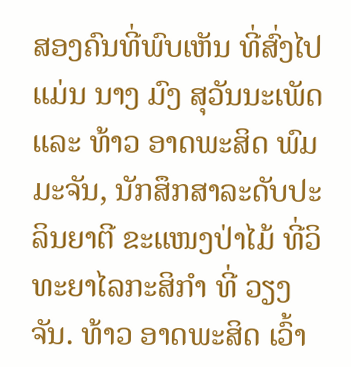ສອງຄົນທີ່ພົບເຫັນ ທີ່ສົ່ງໄປແມ່ນ ນາງ ມົງ ສຸວັນນະເພັດ ແລະ ທ້າວ ອາດພະສິດ ພົມມະຈັນ, ນັກສຶກສາລະດັບປະລິນຍາຕີ ຂະແໜງປ່າໄມ້ ທີ່ວິທະຍາໄລກະສິກໍາ ທີ່ ວຽງຈັນ. ທ້າວ ອາດພະສິດ ເວົ້າ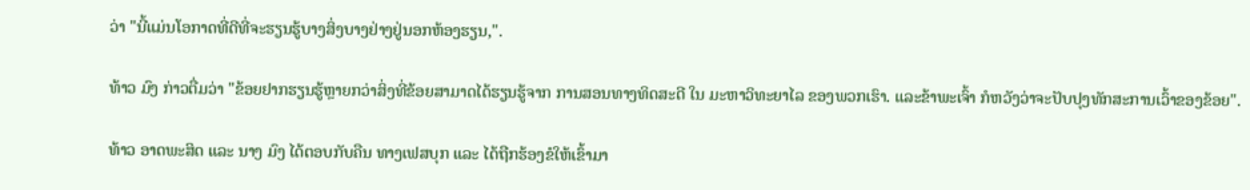ວ່າ "ນີ້ແມ່ນໂອກາດທີ່ດີທີ່ຈະຮຽນຮູ້ບາງສິ່ງບາງຢ່າງຢູ່ນອກຫ້ອງຮຽນ,".

ທ້າວ ມົງ ກ່າວຕື່ມວ່າ "ຂ້ອຍຢາກຮຽນຮູ້ຫຼາຍກວ່າສິ່ງທີ່ຂ້ອຍສາມາດໄດ້ຮຽນຮູ້ຈາກ ການສອນທາງທິດສະດີ ໃນ ມະຫາວິທະຍາໄລ ຂອງພວກເຮົາ. ແລະຂ້າພະເຈົ້າ ກໍຫວັງວ່າຈະປັບປຸງທັກສະການເວົ້າຂອງຂ້ອຍ".

ທ້າວ ອາດພະສິດ ແລະ ນາງ ມົງ ໄດ້ຕອບກັບຄືນ ທາງເຟສບຸກ ແລະ ໄດ້ຖືກຮ້ອງຂໍໃຫ້ເຂົ້າມາ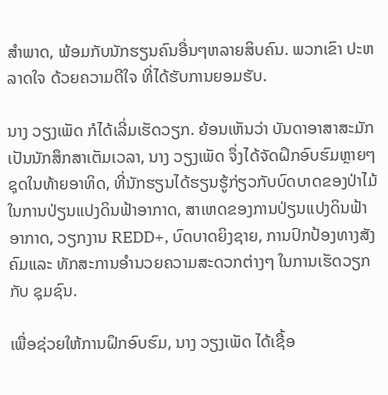ສໍາພາດ, ພ້ອມກັບນັກຮຽນຄົນອື່ນໆຫລາຍສິບຄົນ. ພວກເຂົາ ປະຫລາດໃຈ ດ້ວຍຄວາມດີໃຈ ທີ່ໄດ້ຮັບການຍອມຮັບ.

ນາງ ວຽງເພັດ ກໍໄດ້ເລີ່ມເຮັດວຽກ. ຍ້ອນເຫັນວ່າ ບັນດາອາສາສະມັກ ເປັນນັກສຶກສາເຕັມເວລາ, ນາງ ວຽງເພັດ ຈຶ່ງໄດ້ຈັດຝຶກອົບຮົມຫຼາຍໆຊຸດໃນທ້າຍອາທິດ, ທີ່ນັກຮຽນໄດ້ຮຽນຮູ້ກ່ຽວກັບບົດບາດຂອງປ່າໄມ້ໃນການປ່ຽນແປງດິນຟ້າອາກາດ, ສາເຫດຂອງການປ່ຽນແປງດິນຟ້າອາກາດ, ວຽກງານ REDD+, ບົດບາດຍິງຊາຍ, ການປົກປ້ອງທາງສັງຄົມແລະ ທັກສະການອໍານວຍຄວາມສະດວກຕ່າງໆ ໃນການເຮັດວຽກກັບ ຊຸມຊົນ.

ເພື່ອຊ່ວຍໃຫ້ການຝຶກອົບຮົມ, ນາງ ວຽງເພັດ ໄດ້ເຊື້ອ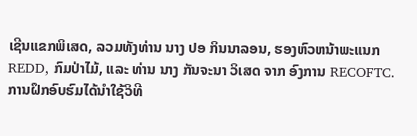ເຊີນແຂກພິເສດ, ລວມທັງທ່ານ ນາງ ປອ ກິນນາລອນ, ຮອງຫົວຫນ້າພະແນກ REDD, ກົມປ່າໄມ້, ແລະ ທ່ານ ນາງ ກັນຈະນາ ວິເສດ ຈາກ ອົງການ RECOFTC. ການຝຶກອົບຮົມໄດ້ນໍາໃຊ້ວິທີ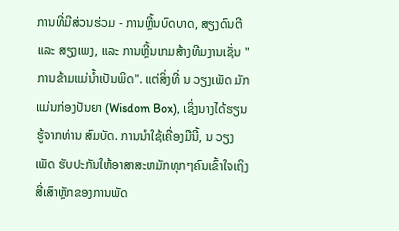ການທີ່ມີສ່ວນຮ່ວມ - ການຫຼີ້ນບົດບາດ, ສຽງດົນຕີ ແລະ ສຽງເພງ, ແລະ ການຫຼີ້ນເກມສ້າງທີມງານເຊັ່ນ "ການຂ້າມແມ່ນ້ຳເປັນພິດ". ແຕ່ສິ່ງທີ່ ນ ວຽງເພັດ ມັກແມ່ນກ່ອງປັນຍາ (Wisdom Box), ເຊິ່ງນາງໄດ້ຮຽນຮູ້ຈາກທ່ານ ສົມບັດ. ການນໍາໃຊ້ເຄື່ອງມືນີ້, ນ ວຽງເພັດ ຮັບປະກັນໃຫ້ອາສາສະຫມັກທຸກໆຄົນເຂົ້າໃຈເຖິງສີ່ເສົາຫຼັກຂອງການພັດ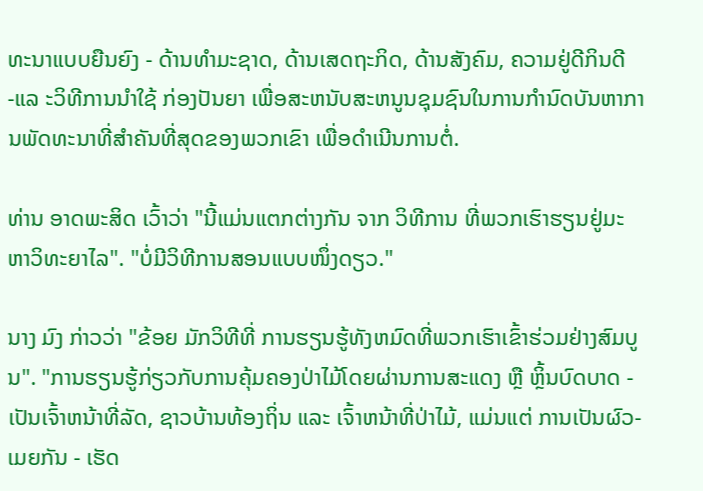ທະນາແບບຍືນຍົງ - ດ້ານທໍາມະຊາດ, ດ້ານເສດຖະກິດ, ດ້ານສັງຄົມ, ຄວາມຢູ່ດີກິນດີ -ແລ ະວິທີການນໍາໃຊ້ ກ່ອງປັນຍາ ເພື່ອສະຫນັບສະຫນູນຊຸມຊົນໃນການກໍານົດບັນຫາການພັດທະນາທີ່ສໍາຄັນທີ່ສຸດຂອງພວກເຂົາ ເພື່ອດໍາເນີນການຕໍ່.

ທ່ານ ອາດພະສິດ ເວົ້າວ່າ "ນີ້ແມ່ນແຕກຕ່າງກັນ ຈາກ ວິທີການ ທີ່ພວກເຮົາຮຽນຢູ່ມະຫາວິທະຍາໄລ". "ບໍ່ມີວິທີການສອນແບບໜຶ່ງດຽວ."

ນາງ ມົງ ກ່າວວ່າ "ຂ້ອຍ ມັກວິທີທີ່ ການຮຽນຮູ້ທັງຫມົດທີ່ພວກເຮົາເຂົ້າຮ່ວມຢ່າງສົມບູນ". "ການຮຽນຮູ້ກ່ຽວກັບການຄຸ້ມຄອງປ່າໄມ້ໂດຍຜ່ານການສະແດງ ຫຼື ຫຼິ້ນບົດບາດ - ເປັນເຈົ້າຫນ້າທີ່ລັດ, ຊາວບ້ານທ້ອງຖິ່ນ ແລະ ເຈົ້າຫນ້າທີ່ປ່າໄມ້, ແມ່ນແຕ່ ການເປັນຜົວ-ເມຍກັນ - ເຮັດ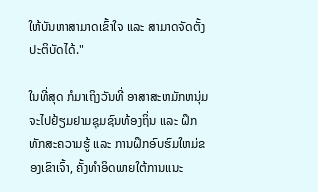ໃຫ້ບັນຫາສາມາດເຂົ້າໃຈ ແລະ ສາມາດຈັດຕັ້ງປະຕິບັດໄດ້."

ໃນທີ່ສຸດ ກໍມາເຖິງວັນທີ່ ອາສາສະຫມັກຫນຸ່ມ ຈະໄປຢ້ຽມຢາມຊຸມຊົນທ້ອງຖິ່ນ ແລະ ຝຶກທັກສະຄວາມຮູ້ ແລະ ການຝຶກອົບຮົມໃຫມ່ຂອງເຂົາເຈົ້າ, ຄັ້ງທໍາອິດພາຍໃຕ້ການແນະ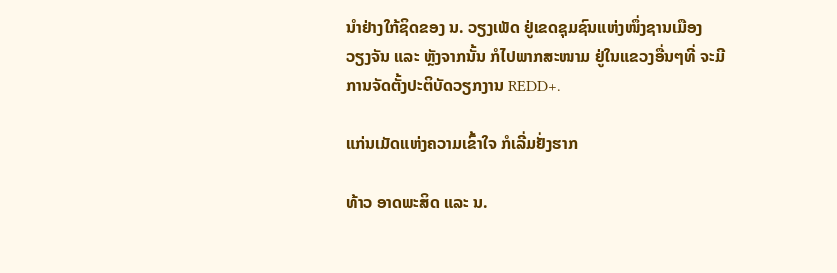ນໍາຢ່າງໃກ້ຊິດຂອງ ນ. ວຽງເພັດ ຢູ່ເຂດຊຸມຊົນແຫ່ງໜຶ່ງຊານເມືອງ ວຽງຈັນ ແລະ ຫຼັງຈາກນັ້ນ ກໍໄປພາກສະໜາມ ຢູ່ໃນແຂວງອື່ນໆທີ່ ຈະມີການຈັດຕັ້ງປະຕິບັດວຽກງານ REDD+.

ແກ່ນເມັດແຫ່ງຄວາມເຂົ້າໃຈ ກໍເລີ່ມຢັ່ງຮາກ

ທ້າວ ອາດພະສິດ ແລະ ນ.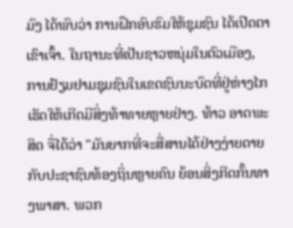ມົງ ໄດ້ພົບວ່າ ການຝຶກອົບຮົມໃຫ້ຊຸມຊົນ ໄດ້ເປີດຕາເຂົາເຈົ້າ. ໃນຖານະທີ່ເປັນຊາວຫນຸ່ມໃນຕົວເມືອງ, ການຢ້ຽມຢາມຊຸມຊົນໃນເຂດຊົນນະບົດທີ່ຢູ່ຫ່າງໄກເຮັດໃຫ້ເກີດມີສິ່ງທ້າທາຍຫຼາຍຢ່າງ. ທ້າວ ອາດພະສິດ ຈື່ໄດ້ວ່າ "ມັນຍາກທີ່ຈະສື່ສານໄດ້ຢ່າງງ່າຍດາຍ ກັບປະຊາຊົນທ້ອງຖິ່ນຫຼາຍຄົນ ຍ້ອນສິ່ງກີດກັ້ນທາງພາສາ. ພວກ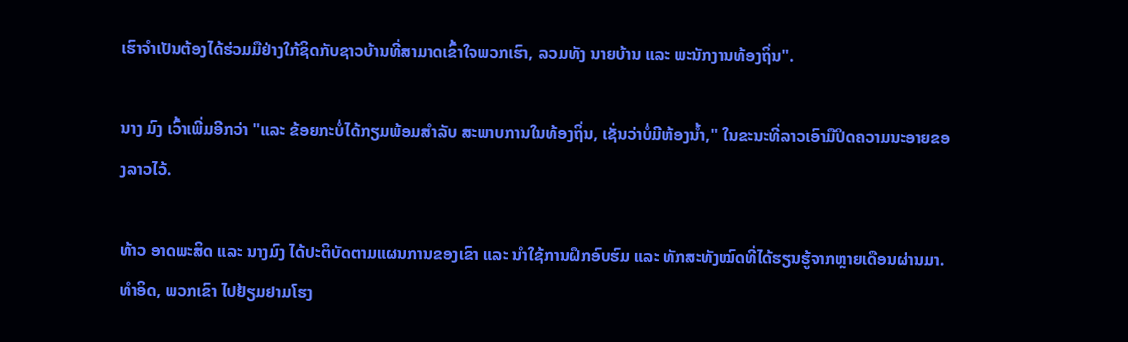ເຮົາຈໍາເປັນຕ້ອງໄດ້ຮ່ວມມືຢ່າງໃກ້ຊິດກັບຊາວບ້ານທີ່ສາມາດເຂົ້າໃຈພວກເຮົາ, ລວມທັງ ນາຍບ້ານ ແລະ ພະນັກງານທ້ອງຖິ່ນ".

ນາງ ມົງ ເວົ້າເພີ່ມອີກວ່າ "ແລະ ຂ້ອຍກະບໍ່ໄດ້ກຽມພ້ອມສໍາລັບ ສະພາບການໃນທ້ອງຖິ່ນ, ເຊັ່ນວ່າບໍ່ມີຫ້ອງນ້ຳ," ໃນຂະນະທີ່ລາວເອົາມືປິດຄວາມນະອາຍຂອງລາວໄວ້.

ທ້າວ ອາດພະສິດ ແລະ ນາງມົງ ໄດ້ປະຕິບັດຕາມແຜນການຂອງເຂົາ ແລະ ນໍາໃຊ້ການຝຶກອົບຮົມ ແລະ ທັກສະທັງໝົດທີ່ໄດ້ຮຽນຮູ້ຈາກຫຼາຍເດືອນຜ່ານມາ. ທໍາອິດ, ພວກເຂົາ ໄປຢ້ຽມຢາມໂຮງ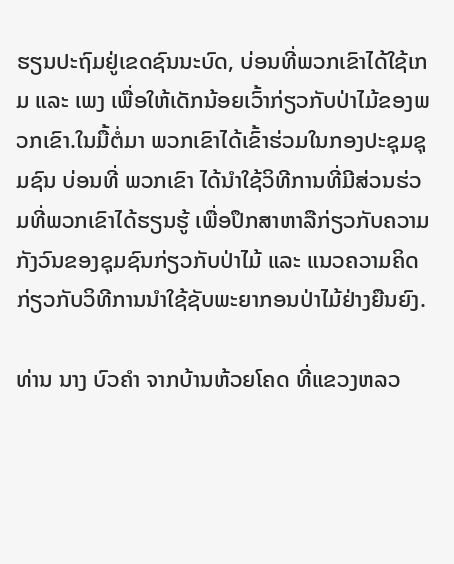ຮຽນປະຖົມຢູ່ເຂດຊົນນະບົດ, ບ່ອນທີ່ພວກເຂົາໄດ້ໃຊ້ເກມ ແລະ ເພງ ເພື່ອໃຫ້ເດັກນ້ອຍເວົ້າກ່ຽວກັບປ່າໄມ້ຂອງພວກເຂົາ.ໃນມື້ຕໍ່ມາ ພວກເຂົາໄດ້ເຂົ້າຮ່ວມໃນກອງປະຊຸມຊຸມຊົນ ບ່ອນທີ່ ພວກເຂົາ ໄດ້ນໍາໃຊ້ວິທີການທີ່ມີສ່ວນຮ່ວມທີ່ພວກເຂົາໄດ້ຮຽນຮູ້ ເພື່ອປຶກສາຫາລືກ່ຽວກັບຄວາມກັງວົນຂອງຊຸມຊົນກ່ຽວກັບປ່າໄມ້ ແລະ ແນວຄວາມຄິດກ່ຽວກັບວິທີການນໍາໃຊ້ຊັບພະຍາກອນປ່າໄມ້ຢ່າງຍືນຍົງ.

ທ່ານ ນາງ ບົວຄໍາ ຈາກບ້ານຫ້ວຍໂຄດ ທີ່ແຂວງຫລວ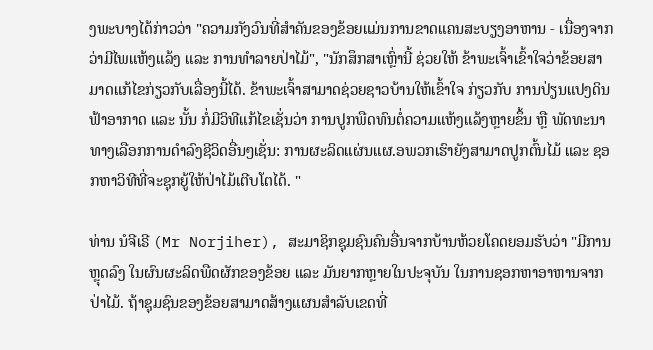ງພະບາງໄດ້ກ່າວວ່າ "ຄວາມກັງວົນທີ່ສໍາຄັນຂອງຂ້ອຍແມ່ນການຂາດແຄນສະບຽງອາຫານ - ເນື່ອງຈາກວ່າມີໄພແຫ້ງແລ້ງ ແລະ ການທໍາລາຍປ່າໄມ້", "ນັກສຶກສາເຫຼົ່ານີ້ ຊ່ວຍໃຫ້ ຂ້າພະເຈົ້າເຂົ້າໃຈວ່າຂ້ອຍສາມາດແກ້ໄຂກ່ຽວກັບເລື່ອງນີ້ໄດ້. ຂ້າພະເຈົ້າສາມາດຊ່ວຍຊາວບ້ານໃຫ້ເຂົ້າໃຈ ກ່ຽວກັບ ການປ່ຽນແປງດິນຟ້າອາກາດ ແລະ ນັ້ນ ກໍ່ມີວິທີແກ້ໄຂເຊັ່ນວ່າ ການປູກພືດທົນຕໍ່ຄວາມແຫ້ງແລ້ງຫຼາຍຂຶ້ນ ຫຼື ພັດທະນາ ທາງເລືອກການດໍາລົງຊີວິດອື່ນໆເຊັ່ນ: ການຜະລິດແຜ່ນແຜ.ອພວກເຮົາຍັງສາມາດປູກຕົ້ນໄມ້ ແລະ ຊອກຫາວິທີທີ່ຈະຊຸກຍູ້ໃຫ້ປ່າໄມ້ເຕີບໂຕໄດ້. "

ທ່ານ ນໍຈີເຣີ (Mr Norjiher), ສະມາຊິກຊຸມຊົນຄົນອື່ນຈາກບ້ານຫ້ວຍໂຄດຍອມຮັບວ່າ "ມີການຫຼຸດລົງ ໃນຜົນຜະລິດພືດຜັກຂອງຂ້ອຍ ແລະ ມັນຍາກຫຼາຍໃນປະຈຸບັນ ໃນການຊອກຫາອາຫານຈາກປ່າໄມ້. ຖ້າຊຸມຊົນຂອງຂ້ອຍສາມາດສ້າງແຜນສໍາລັບເຂດທີ່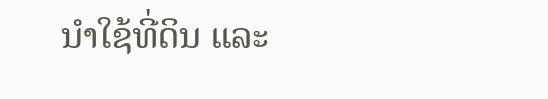ນໍາໃຊ້ທີ່ດິນ ແລະ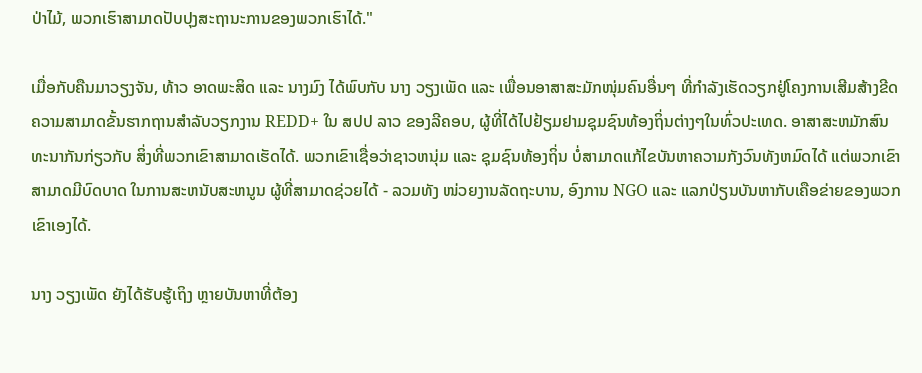ປ່າໄມ້, ພວກເຮົາສາມາດປັບປຸງສະຖານະການຂອງພວກເຮົາໄດ້."

ເມື່ອກັບຄືນມາວຽງຈັນ, ທ້າວ ອາດພະສິດ ແລະ ນາງມົງ ໄດ້ພົບກັບ ນາງ ວຽງເພັດ ແລະ ເພື່ອນອາສາສະມັກໜຸ່ມຄົນອື່ນໆ ທີ່ກໍາລັງເຮັດວຽກຢູ່ໂຄງການເສີມສ້າງຂີດຄວາມສາມາດຂັ້ນຮາກຖານສຳລັບວຽກງານ REDD+ ໃນ ສປປ ລາວ ຂອງລີຄອບ, ຜູ້ທີ່ໄດ້ໄປຢ້ຽມຢາມຊຸມຊົນທ້ອງຖິ່ນຕ່າງໆໃນທົ່ວປະເທດ. ອາສາສະຫມັກສົນທະນາກັນກ່ຽວກັບ ສິ່ງທີ່ພວກເຂົາສາມາດເຮັດໄດ້. ພວກເຂົາເຊື່ອວ່າຊາວຫນຸ່ມ ແລະ ຊຸມຊົນທ້ອງຖິ່ນ ບໍ່ສາມາດແກ້ໄຂບັນຫາຄວາມກັງວົນທັງຫມົດໄດ້ ແຕ່ພວກເຂົາສາມາດມີບົດບາດ ໃນການສະຫນັບສະຫນູນ ຜູ້ທີ່ສາມາດຊ່ວຍໄດ້ - ລວມທັງ ໜ່ວຍງານລັດຖະບານ, ອົງການ NGO ແລະ ແລກປ່ຽນບັນຫາກັບເຄືອຂ່າຍຂອງພວກເຂົາເອງໄດ້.

ນາງ ວຽງເພັດ ຍັງໄດ້ຮັບຮູ້ເຖິງ ຫຼາຍບັນຫາທີ່ຕ້ອງ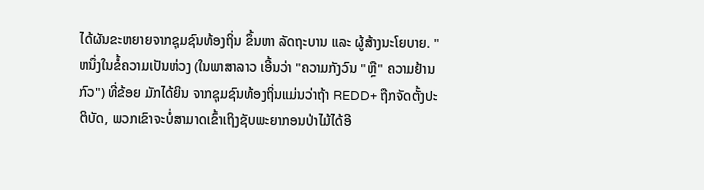ໄດ້ຜັນຂະຫຍາຍຈາກຊຸມຊົນທ້ອງຖິ່ນ ຂຶ້ນຫາ ລັດຖະບານ ແລະ ຜູ້ສ້າງນະໂຍບາຍ. "ຫນຶ່ງໃນຂໍ້ຄວາມເປັນຫ່ວງ (ໃນພາສາລາວ ເອີ້ນວ່າ "ຄວາມກັງວົນ "ຫຼື" ຄວາມຢ້ານກົວ") ທີ່ຂ້ອຍ ມັກໄດ້ຍິນ ຈາກຊຸມຊົນທ້ອງຖິ່ນແມ່ນວ່າຖ້າ REDD+ ຖືກຈັດຕັ້ງປະຕິບັດ, ພວກເຂົາຈະບໍ່ສາມາດເຂົ້າເຖິງຊັບພະຍາກອນປ່າໄມ້ໄດ້ອີ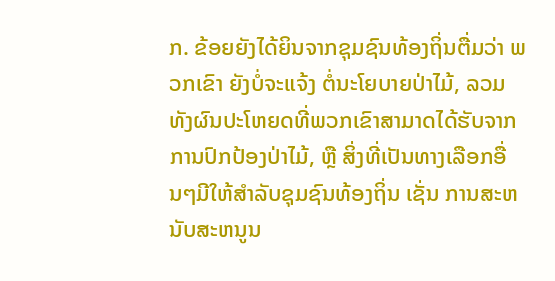ກ. ຂ້ອຍຍັງໄດ້ຍິນຈາກຊຸມຊົນທ້ອງຖິ່ນຕື່ມວ່າ ພວກເຂົາ ຍັງບໍ່ຈະແຈ້ງ ຕໍ່ນະໂຍບາຍປ່າໄມ້, ລວມທັງຜົນປະໂຫຍດທີ່ພວກເຂົາສາມາດໄດ້ຮັບຈາກການປົກປ້ອງປ່າໄມ້, ຫຼື ສິ່ງທີ່ເປັນທາງເລືອກອື່ນໆມີໃຫ້ສໍາລັບຊຸມຊົນທ້ອງຖິ່ນ ເຊັ່ນ ການສະຫນັບສະຫນູນ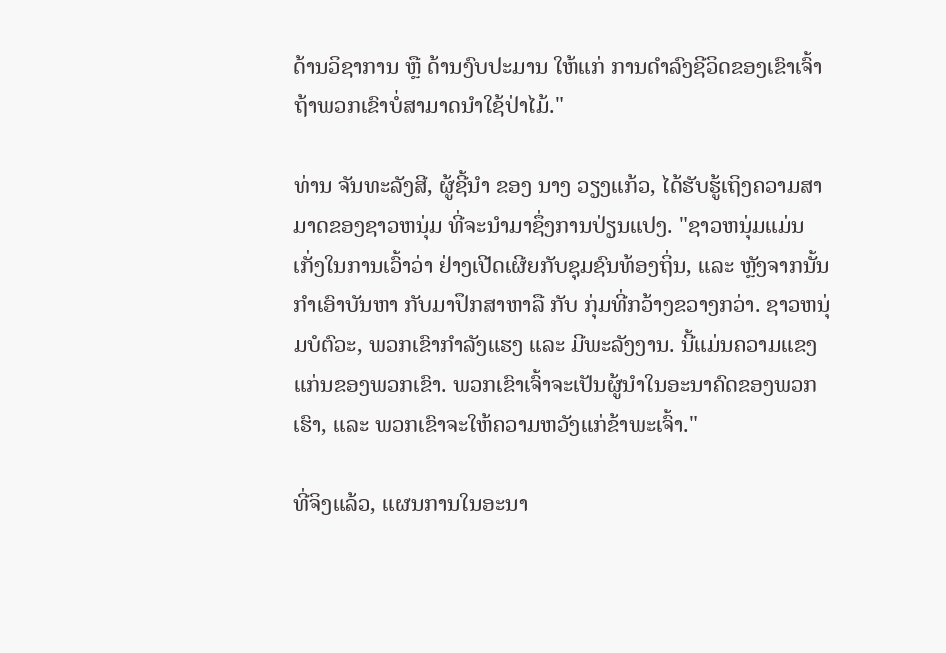ດ້ານວິຊາການ ຫຼື ດ້ານງົບປະມານ ໃຫ້ແກ່ ການດໍາລົງຊີວິດຂອງເຂົາເຈົ້າຖ້າພວກເຂົາບໍ່ສາມາດນໍາໃຊ້ປ່າໄມ້."

ທ່ານ ຈັນທະລັງສີ, ຜູ້ຊີ້ນໍາ ຂອງ ນາງ ວຽງແກ້ວ, ໄດ້ຮັບຮູ້ເຖິງຄວາມສາມາດຂອງຊາວຫນຸ່ມ ທີ່ຈະນໍາມາຊຶ່ງການປ່ຽນແປງ. "ຊາວຫນຸ່ມແມ່ນເກັ່ງໃນການເວົ້າວ່າ ຢ່າງເປີດເຜີຍກັບຊຸມຊົນທ້ອງຖິ່ນ, ແລະ ຫຼັງຈາກນັ້ນ ກໍາເອົາບັນຫາ ກັບມາປຶກສາຫາລື ກັບ ກຸ່ມທີ່ກວ້າງຂວາງກວ່າ. ຊາວຫນຸ່ມບໍຕົວະ, ພວກເຂົາກໍາລັງແຮງ ແລະ ມີພະລັງງານ. ນີ້ແມ່ນຄວາມແຂງແກ່ນຂອງພວກເຂົາ. ພວກເຂົາເຈົ້າຈະເປັນຜູ້ນໍາໃນອະນາຄົດຂອງພວກເຮົາ, ແລະ ພວກເຂົາຈະໃຫ້ຄວາມຫວັງແກ່ຂ້າພະເຈົ້າ."

ທີ່ຈິງແລ້ວ, ແຜນການໃນອະນາ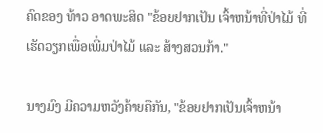ຄົດຂອງ ທ້າວ ອາດພະສິດ "ຂ້ອຍຢາກເປັນ ເຈົ້າຫນ້າທີ່ປ່າໄມ້ ທີ່ເຮັດວຽກເພື່ອເພີ່ມປ່າໄມ້ ແລະ ສ້າງສວນກ້າ."

ນາງມົງ ມີຄວາມຫວັງຄ້າຍຄືກັນ, "ຂ້ອຍຢາກເປັນເຈົ້າຫນ້າ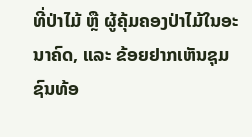ທີ່ປ່າໄມ້ ຫຼື ຜູ້ຄຸ້ມຄອງປ່າໄມ້ໃນອະນາຄົດ, ແລະ ຂ້ອຍຢາກເຫັນຊຸມຊົນທ້ອ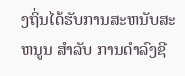ງຖິ່ນໄດ້ຮັບການສະຫນັບສະຫນູນ ສໍາລັບ ການດໍາລົງຊີ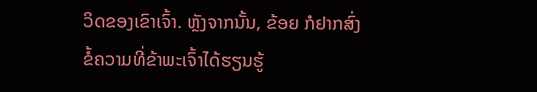ວິດຂອງເຂົາເຈົ້າ. ຫຼັງຈາກນັ້ນ, ຂ້ອຍ ກໍຢາກສົ່ງຂໍ້ຄວາມທີ່ຂ້າພະເຈົ້າໄດ້ຮຽນຮູ້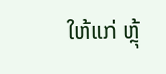ໃຫ້ແກ່ ຫຼຸ້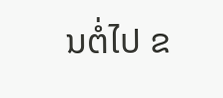ນຕໍ່ໄປ ຂ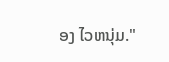ອງ ໄວຫນຸ່ມ."